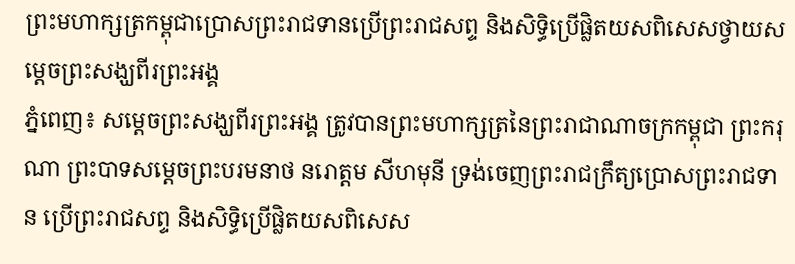ព្រះមហាក្សត្រកម្ពុជាប្រោសព្រះរាជទានប្រើព្រះរាជសព្ទ និងសិទ្ធិប្រើផ្លិតយសពិសេសថ្វាយសម្តេចព្រះសង្ឃពីរព្រះអង្គ
ភ្នំពេញ៖ សម្តេចព្រះសង្ឃពីរព្រះអង្គ ត្រូវបានព្រះមហាក្សត្រនៃព្រះរាជាណាចក្រកម្ពុជា ព្រះករុណា ព្រះបាទសម្ដេចព្រះបរមនាថ នរោត្តម សីហមុនី ទ្រង់ចេញព្រះរាជក្រឹត្យប្រោសព្រះរាជទាន ប្រើព្រះរាជសព្ទ និងសិទ្ធិប្រើផ្លិតយសពិសេស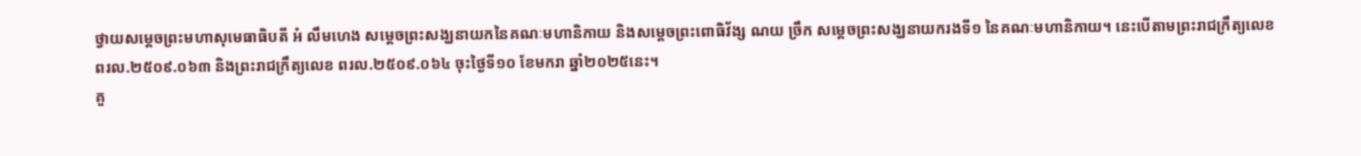ថ្វាយសម្ដេចព្រះមហាសុមេធាធិបតី អំ លឹមហេង សម្ដេចព្រះសង្ឃនាយកនៃគណៈមហានិកាយ និងសម្ដេចព្រះពោធិវ័ង្ស ណយ ច្រឹក សម្ដេចព្រះសង្ឃនាយករងទី១ នៃគណៈមហានិកាយ។ នេះបើតាមព្រះរាជក្រឹត្យលេខ ពរល.២៥០៩.០៦៣ និងព្រះរាជក្រឹត្យលេខ ពរល.២៥០៩.០៦៤ ចុះថ្ងៃទី១០ ខែមករា ឆ្នាំ២០២៥នេះ។
គួ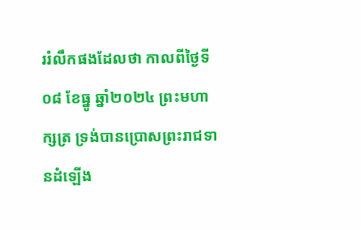ររំលឹកផងដែលថា កាលពីថ្ងៃទី០៨ ខែធ្នូ ឆ្នាំ២០២៤ ព្រះមហាក្សត្រ ទ្រង់បានប្រោសព្រះរាជទានដំឡើង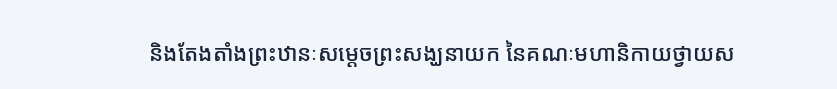និងតែងតាំងព្រះឋានៈសម្ដេចព្រះសង្ឃនាយក នៃគណៈមហានិកាយថ្វាយស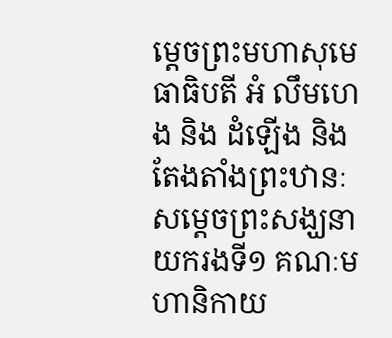ម្ដេចព្រះមហាសុមេធាធិបតី អំ លឹមហេង និង ដំឡើង និងតែងតាំងព្រះឋានៈសម្តេចព្រះសង្ឃនាយករងទី១ គណៈមហានិកាយ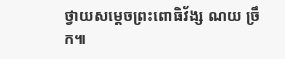ថ្វាយសម្ដេចព្រះពោធិវ័ង្ស ណយ ច្រឹក៕